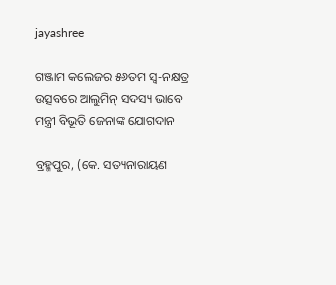jayashree

ଗଞ୍ଜାମ କଲେଜର ୫୬ତମ ସ୍ଵ-ନକ୍ଷତ୍ର ଉତ୍ସବରେ ଆଲୁମିନ୍ ସଦସ୍ୟ ଭାବେ ମନ୍ତ୍ରୀ ବିଭୂତି ଜେନାଙ୍କ ଯୋଗଦାନ

ବ୍ରହ୍ମପୁର, (କେ. ସତ୍ୟନାରାୟଣ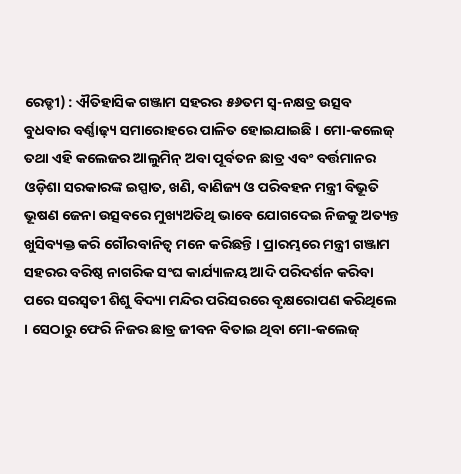ରେଡ୍ଡୀ) : ଐତିହାସିକ ଗଞ୍ଜାମ ସହରର ୫୬ତମ ସ୍ଵ-ନକ୍ଷତ୍ର ଉତ୍ସବ ବୁଧବାର ବର୍ଣ୍ଣାଢ଼୍ୟ ସମାରୋହରେ ପାଳିତ ହୋଇଯାଇଛି । ମୋ-କଲେଜ୍ ତଥା ଏହି କଲେଜର ଆଲୁମିନ୍ ଅବା ପୂର୍ବତନ ଛାତ୍ର ଏବଂ ବର୍ତ୍ତମାନର ଓଡ଼ିଶା ସରକାରଙ୍କ ଇସ୍ପାତ, ଖଣି, ବାଣିଜ୍ୟ ଓ ପରିବହନ ମନ୍ତ୍ରୀ ବିଭୂତି ଭୂଷଣ ଜେନା ଉତ୍ସବରେ ମୁଖ୍ୟଅତିଥି ଭାବେ ଯୋଗଦେଇ ନିଜକୁ ଅତ୍ୟନ୍ତ ଖୁସିବ୍ୟକ୍ତ କରି ଗୌରବାନିତ୍ଵ ମନେ କରିଛନ୍ତି । ପ୍ରାରମ୍ଭରେ ମନ୍ତ୍ରୀ ଗଞ୍ଜାମ ସହରର ବରିଷ୍ଠ ନାଗରିକ ସଂଘ କାର୍ଯ୍ୟାଳୟ ଆଦି ପରିଦର୍ଶନ କରିବା ପରେ ସରସ୍ୱତୀ ଶିଶୁ ବିଦ୍ୟା ମନ୍ଦିର ପରିସରରେ ବୃକ୍ଷରୋପଣ କରିଥିଲେ । ସେଠାରୁ ଫେରି ନିଜର ଛାତ୍ର ଜୀବନ ବିତାଇ ଥିବା ମୋ-କଲେଜ୍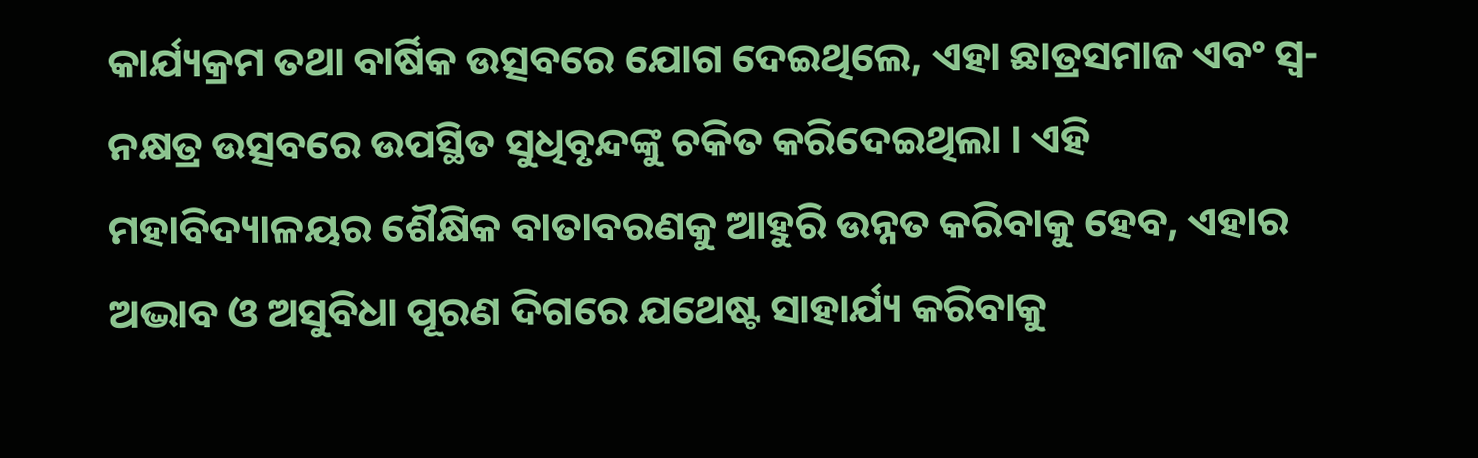କାର୍ଯ୍ୟକ୍ରମ ତଥା ବାର୍ଷିକ ଉତ୍ସବରେ ଯୋଗ ଦେଇଥିଲେ, ଏହା ଛାତ୍ରସମାଜ ଏବଂ ସ୍ଵ-ନକ୍ଷତ୍ର ଉତ୍ସବରେ ଉପସ୍ଥିତ ସୁଧିବୃନ୍ଦଙ୍କୁ ଚକିତ କରିଦେଇଥିଲା । ଏହି ମହାବିଦ୍ୟାଳୟର ଶୈକ୍ଷିକ ବାତାବରଣକୁ ଆହୁରି ଉନ୍ନତ କରିବାକୁ ହେବ, ଏହାର ଅଦ୍ଭାବ ଓ ଅସୁବିଧା ପୂରଣ ଦିଗରେ ଯଥେଷ୍ଟ ସାହାର୍ଯ୍ୟ କରିବାକୁ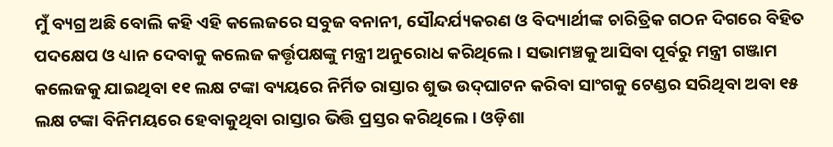ମୁଁ ବ୍ୟଗ୍ର ଅଛି ବୋଲି କହି ଏହି କଲେଜରେ ସବୁଜ ବନାନୀ, ସୌନ୍ଦର୍ଯ୍ୟକରଣ ଓ ବିଦ୍ୟାର୍ଥୀଙ୍କ ଚାରିତ୍ରିକ ଗଠନ ଦିଗରେ ବିହିତ ପଦକ୍ଷେପ ଓ ଧ୍ୟାନ ଦେବାକୁ କଲେଜ କର୍ତ୍ତୃପକ୍ଷଙ୍କୁ ମନ୍ତ୍ରୀ ଅନୁରୋଧ କରିଥିଲେ । ସଭାମଞ୍ଚକୁ ଆସିବା ପୂର୍ବରୁ ମନ୍ତ୍ରୀ ଗଞ୍ଜାମ କଲେଜକୁ ଯାଇଥିବା ୧୧ ଲକ୍ଷ ଟଙ୍କା ବ୍ୟୟରେ ନିର୍ମିତ ରାସ୍ତାର ଶୁଭ ଉଦ୍‌ଘାଟନ କରିବା ସାଂଗକୁ ଟେଣ୍ଡର ସରିଥିବା ଅବା ୧୫ ଲକ୍ଷ ଟଙ୍କା ବିନିମୟରେ ହେବାକୁଥିବା ରାସ୍ତାର ଭିତ୍ତି ପ୍ରସ୍ତର କରିଥିଲେ । ଓଡ଼ିଶା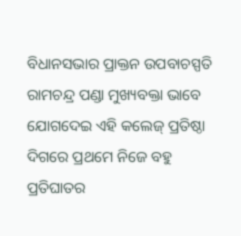ବିଧାନସଭାର ପ୍ରାକ୍ତନ ଉପବାଚସ୍ପତି ରାମଚନ୍ଦ୍ର ପଣ୍ଡା ମୁଖ୍ୟବକ୍ତା ଭାବେ ଯୋଗଦେଇ ଏହି କଲେଜ୍ ପ୍ରତିଷ୍ଠା ଦିଗରେ ପ୍ରଥମେ ନିଜେ ବହୁ ପ୍ରତିଘାତର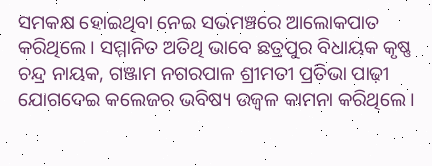ସମକକ୍ଷ ହୋଇଥିବା ନେଇ ସଭମଞ୍ଚରେ ଆଲୋକପାତ କରିଥିଲେ । ସମ୍ମାନିତ ଅତିଥି ଭାବେ ଛତ୍ରପୁର ବିଧାୟକ କୃଷ୍ଣ ଚନ୍ଦ୍ର ନାୟକ, ଗଞ୍ଜାମ ନଗରପାଳ ଶ୍ରୀମତୀ ପ୍ରତିଭା ପାଢ଼ୀ ଯୋଗଦେଇ କଲେଜର ଭବିଷ୍ୟ ଉଜ୍ୱଳ କାମନା କରିଥିଲେ ।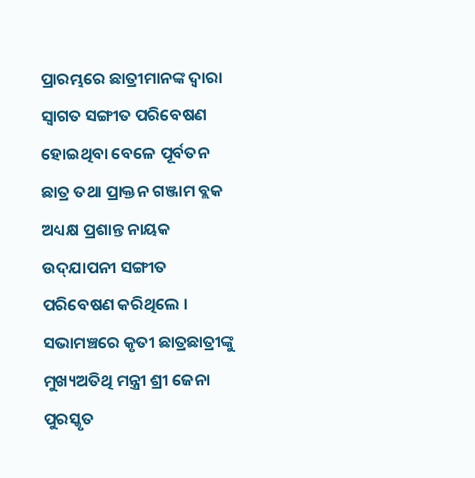ପ୍ରାରମ୍ଭରେ ଛାତ୍ରୀମାନଙ୍କ ଦ୍ୱାରା ସ୍ୱାଗତ ସଙ୍ଗୀତ ପରିବେଷଣ ହୋଇଥିବା ବେଳେ ପୂର୍ବତନ ଛାତ୍ର ତଥା ପ୍ରାକ୍ତନ ଗଞ୍ଜାମ ବ୍ଲକ ଅଧ୍ୟକ୍ଷ ପ୍ରଶାନ୍ତ ନାୟକ ଉଦ୍‌ଯାପନୀ ସଙ୍ଗୀତ ପରିବେଷଣ କରିଥିଲେ । ସଭାମଞ୍ଚରେ କୃତୀ ଛାତ୍ରଛାତ୍ରୀଙ୍କୁ ମୁଖ୍ୟଅତିଥି ମନ୍ତ୍ରୀ ଶ୍ରୀ ଜେନା ପୁରସ୍କୃତ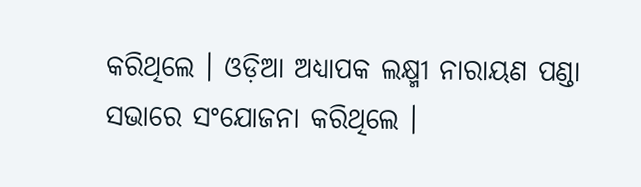କରିଥିଲେ । ଓଡ଼ିଆ ଅଧ୍ୟାପକ ଲକ୍ଷ୍ମୀ ନାରାୟଣ ପଣ୍ଡା ସଭାରେ ସଂଯୋଜନା କରିଥିଲେ ।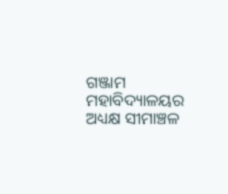ଗଞ୍ଜାମ ମହାବିଦ୍ୟାଳୟର ଅଧ୍ୟକ୍ଷ ସୀମାଞ୍ଚଳ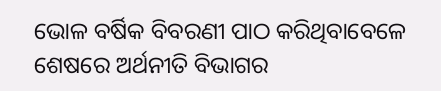ଭୋଳ ବର୍ଷିକ ବିବରଣୀ ପାଠ କରିଥିବାବେଳେ ଶେଷରେ ଅର୍ଥନୀତି ବିଭାଗର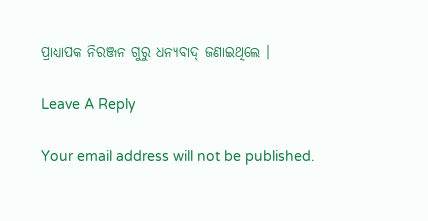ପ୍ରାଧ୍ୟାପକ ନିରଞ୍ଜନ ଗୁରୁ ଧନ୍ୟବାଦ୍ ଜଣାଇଥିଲେ ।

Leave A Reply

Your email address will not be published.